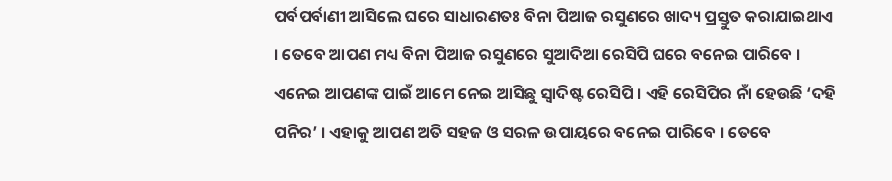ପର୍ବପର୍ବାଣୀ ଆସିଲେ ଘରେ ସାଧାରଣତଃ ବିନା ପିଆଜ ରସୁଣରେ ଖାଦ୍ୟ ପ୍ରସ୍ତୁତ କରାଯାଇଥାଏ । ତେବେ ଆପଣ ମଧ୍ୟ ବିନା ପିଆଜ ରସୁଣରେ ସୁଆଦିଆ ରେସିପି ଘରେ ବନେଇ ପାରିବେ । ଏନେଇ ଆପଣଙ୍କ ପାଇଁ ଆମେ ନେଇ ଆସିଛୁ ସ୍ୱାଦିଷ୍ଟ ରେସିପି । ଏହି ରେସିପିର ନାଁ ହେଉଛି ‘ଦହି ପନିର’ । ଏହାକୁ ଆପଣ ଅତି ସହଜ ଓ ସରଳ ଉପାୟରେ ବନେଇ ପାରିବେ । ତେବେ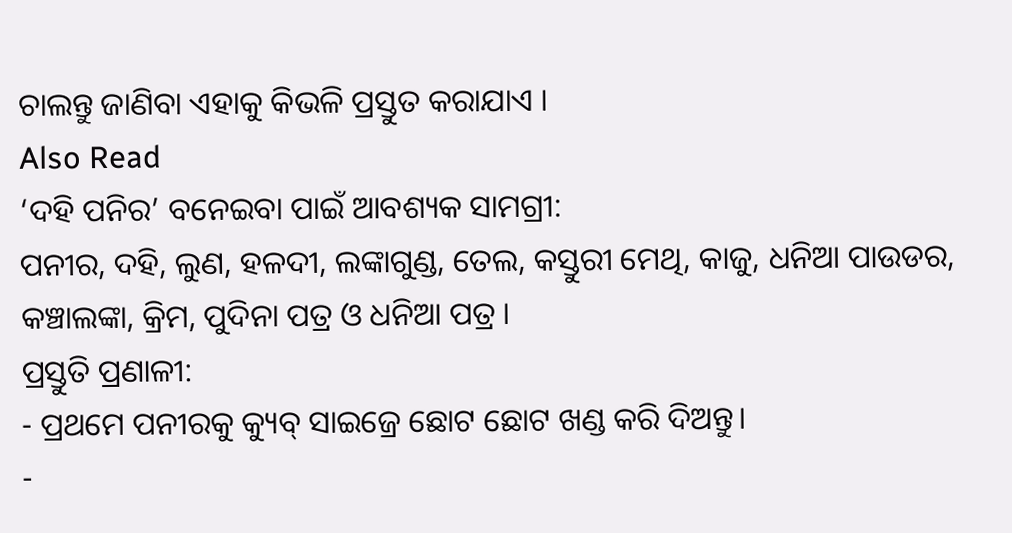ଚାଲନ୍ତୁ ଜାଣିବା ଏହାକୁ କିଭଳି ପ୍ରସ୍ତୁତ କରାଯାଏ ।
Also Read
‘ଦହି ପନିର’ ବନେଇବା ପାଇଁ ଆବଶ୍ୟକ ସାମଗ୍ରୀ:
ପନୀର, ଦହି, ଲୁଣ, ହଳଦୀ, ଲଙ୍କାଗୁଣ୍ଡ, ତେଲ, କସ୍ତୁରୀ ମେଥି, କାଜୁ, ଧନିଆ ପାଉଡର, କଞ୍ଚାଲଙ୍କା, କ୍ରିମ, ପୁଦିନା ପତ୍ର ଓ ଧନିଆ ପତ୍ର ।
ପ୍ରସ୍ତୁତି ପ୍ରଣାଳୀ:
- ପ୍ରଥମେ ପନୀରକୁ କ୍ୟୁବ୍ ସାଇଜ୍ରେ ଛୋଟ ଛୋଟ ଖଣ୍ଡ କରି ଦିଅନ୍ତୁ।
-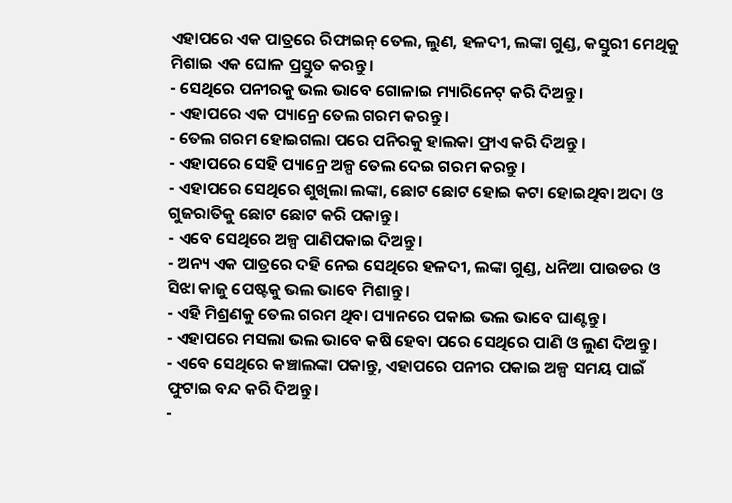ଏହାପରେ ଏକ ପାତ୍ରରେ ରିଫାଇନ୍ ତେଲ, ଲୁଣ, ହଳଦୀ, ଲଙ୍କା ଗୁଣ୍ଡ, କସ୍ତୁରୀ ମେଥିକୁ ମିଶାଇ ଏକ ଘୋଳ ପ୍ରସ୍ତୁତ କରନ୍ତୁ।
- ସେଥିରେ ପନୀରକୁ ଭଲ ଭାବେ ଗୋଳାଇ ମ୍ୟାରିନେଟ୍ କରି ଦିଅନ୍ତୁ।
- ଏହାପରେ ଏକ ପ୍ୟାନ୍ରେ ତେଲ ଗରମ କରନ୍ତୁ ।
- ତେଲ ଗରମ ହୋଇଗଲା ପରେ ପନିରକୁ ହାଲକା ଫ୍ରାଏ କରି ଦିଅନ୍ତୁ ।
- ଏହାପରେ ସେହି ପ୍ୟାନ୍ରେ ଅଳ୍ପ ତେଲ ଦେଇ ଗରମ କରନ୍ତୁ ।
- ଏହାପରେ ସେଥିରେ ଶୁଖିଲା ଲଙ୍କା, ଛୋଟ ଛୋଟ ହୋଇ କଟା ହୋଇଥିବା ଅଦା ଓ ଗୁଜରାତିକୁ ଛୋଟ ଛୋଟ କରି ପକାନ୍ତୁ।
- ଏବେ ସେଥିରେ ଅଳ୍ପ ପାଣିପକାଇ ଦିଅନ୍ତୁ।
- ଅନ୍ୟ ଏକ ପାତ୍ରରେ ଦହି ନେଇ ସେଥିରେ ହଳଦୀ, ଲଙ୍କା ଗୁଣ୍ଡ, ଧନିଆ ପାଉଡର ଓ ସିଝା କାଜୁ ପେଷ୍ଟକୁ ଭଲ ଭାବେ ମିଶାନ୍ତୁ।
- ଏହି ମିଶ୍ରଣକୁ ତେଲ ଗରମ ଥିବା ପ୍ୟାନରେ ପକାଇ ଭଲ ଭାବେ ଘାଣ୍ଟନ୍ତୁ।
- ଏହାପରେ ମସଲା ଭଲ ଭାବେ କଷି ହେବା ପରେ ସେଥିରେ ପାଣି ଓ ଲୁଣ ଦିଅନ୍ତୁ ।
- ଏବେ ସେଥିରେ କଞ୍ଚାଲଙ୍କା ପକାନ୍ତୁ, ଏହାପରେ ପନୀର ପକାଇ ଅଳ୍ପ ସମୟ ପାଇଁ ଫୁଟାଇ ବନ୍ଦ କରି ଦିଅନ୍ତୁ।
-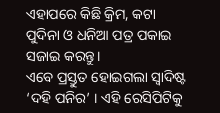ଏହାପରେ କିଛି କ୍ରିମ, କଟା ପୁଦିନା ଓ ଧନିଆ ପତ୍ର ପକାଇ ସଜାଇ କରନ୍ତୁ।
ଏବେ ପ୍ରସ୍ତୁତ ହୋଇଗଲା ସ୍ୱାଦିଷ୍ଟ ‘ଦହି ପନିର’ । ଏହି ରେସିପିଟିକୁ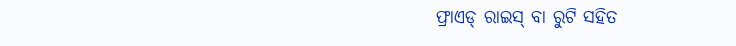ଫ୍ରାଏଡ୍ ରାଇସ୍ ବା ରୁଟି ସହିତ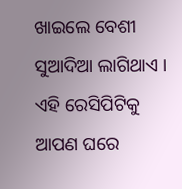ଖାଇଲେ ବେଶୀ ସୁଆଦିଆ ଲାଗିଥାଏ । ଏହି ରେସିପିଟିକୁ ଆପଣ ଘରେ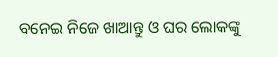ବନେଇ ନିଜେ ଖାଆନ୍ତୁ ଓ ଘର ଲୋକଙ୍କୁ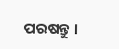ପରଷନ୍ତୁ ।